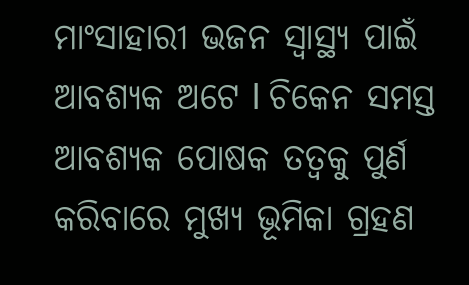ମାଂସାହାରୀ ଭଜନ ସ୍ୱାସ୍ଥ୍ୟ ପାଇଁ ଆବଶ୍ୟକ ଅଟେ l ଚିକେନ ସମସ୍ତ ଆବଶ୍ୟକ ପୋଷକ ତତ୍ୱକୁ ପୁର୍ଣ କରିବାରେ ମୁଖ୍ୟ ଭୂମିକା ଗ୍ରହଣ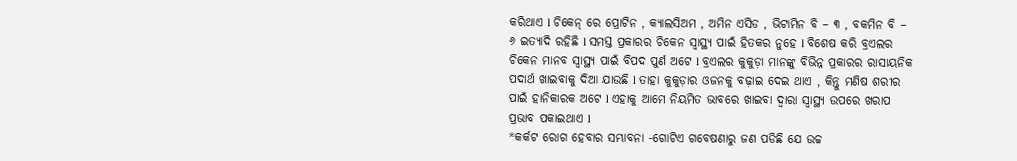କରିଥାଏ l ଚିକେନ୍ ରେ ପ୍ରୋଟିନ , କ୍ୟାଲସିଅମ , ଅମିନ ଏସିଡ , ଭିଟାମିନ ବି – ୩ , ବକମିନ ବି – ୬ ଇତ୍ୟାଦି ରହିଛି l ସମସ୍ତ ପ୍ରକାରର ଚିକେନ ସ୍ୱାସ୍ଥ୍ୟ ପାଇଁ ହିତକର ନୁହେ l ବିଶେଷ କରି ବ୍ରଏଲର ଚିକେନ ମାନବ ସ୍ୱାସ୍ଥ୍ୟ ପାଇଁ ବିପଦ ପୁର୍ଣ ଅଟେ l ବ୍ରଏଲର କୁକୁଡ଼ା ମାନଙ୍କୁ ବିଭିନ୍ନ ପ୍ରକାରର ରାସାୟନିକ ପଦାର୍ଥ ଖାଇବାକୁ ଦିଆ ଯାଉଛି l ତାହା କୁକୁଡ଼ାର ଓଜନକୁ ବଢ଼ାଇ ଦେଇ ଥାଏ , କିନ୍ତୁ ମଣିଷ ଶରୀର ପାଇଁ ହାନିକାରକ ଅଟେ l ଏହାକୁ ଆମେ ନିୟମିତ ଭାବରେ ଖାଇବା ଦ୍ୱାରା ସ୍ୱାସ୍ଥ୍ୟ ଉପରେ ଖରାପ ପ୍ରଭାବ ପକାଇଥାଏ l
*କର୍କଟ ରୋଗ ହେବାର ସମ୍ଭାବନା -ଗୋଟିଏ ଗବେଷଣାରୁ ଜଣ ପଡିଛି ଯେ ଉଚ୍ଚ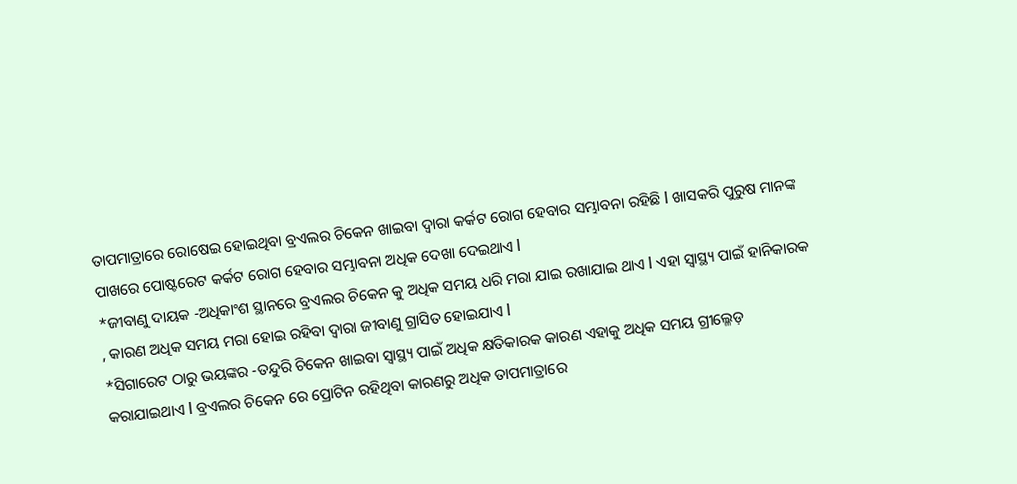ତାପମାତ୍ରାରେ ରୋଷେଇ ହୋଇଥିବା ବ୍ରଏଲର ଚିକେନ ଖାଇବା ଦ୍ୱାରା କର୍କଟ ରୋଗ ହେବାର ସମ୍ଭାବନା ରହିଛି l ଖାସକରି ପୁରୁଷ ମାନଙ୍କ ପାଖରେ ପୋଷ୍ଟରେଟ କର୍କଟ ରୋଗ ହେବାର ସମ୍ଭାବନା ଅଧିକ ଦେଖା ଦେଇଥାଏ l
*ଜୀବାଣୁ ଦାୟକ -ଅଧିକାଂଶ ସ୍ଥାନରେ ବ୍ରଏଲର ଚିକେନ କୁ ଅଧିକ ସମୟ ଧରି ମରା ଯାଇ ରଖାଯାଇ ଥାଏ l ଏହା ସ୍ୱାସ୍ଥ୍ୟ ପାଇଁ ହାନିକାରକ , କାରଣ ଅଧିକ ସମୟ ମରା ହୋଇ ରହିବା ଦ୍ୱାରା ଜୀବାଣୁ ଗ୍ରାସିତ ହୋଇଯାଏ l
*ସିଗାରେଟ ଠାରୁ ଭୟଙ୍କର -ତନ୍ଦୁରି ଚିକେନ ଖାଇବା ସ୍ୱାସ୍ଥ୍ୟ ପାଇଁ ଅଧିକ କ୍ଷତିକାରକ କାରଣ ଏହାକୁ ଅଧିକ ସମୟ ଗ୍ରୀଲ୍ଳେଡ଼ କରାଯାଇଥାଏ l ବ୍ରଏଲର ଚିକେନ ରେ ପ୍ରୋଟିନ ରହିଥିବା କାରଣରୁ ଅଧିକ ତାପମାତ୍ରାରେ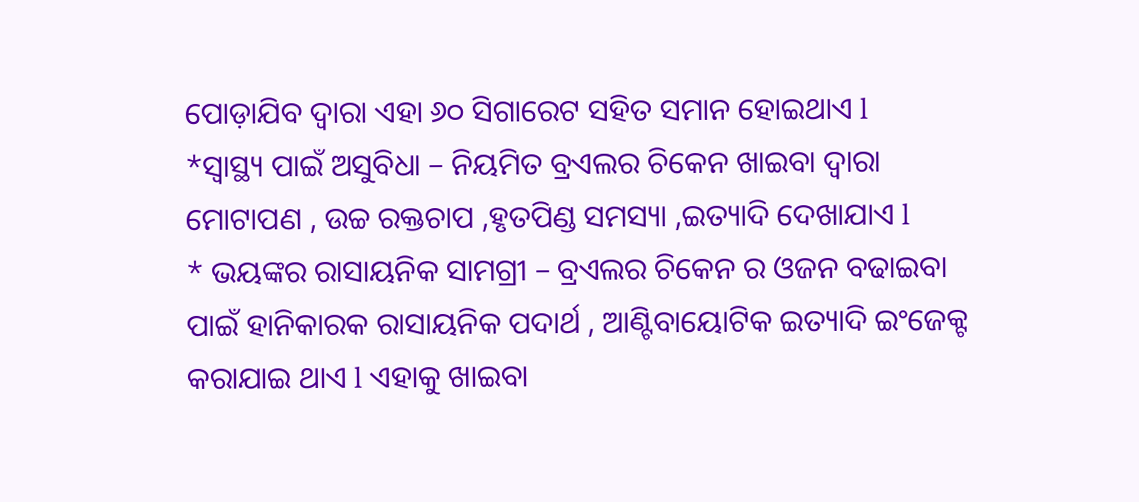ପୋଡ଼ାଯିବ ଦ୍ୱାରା ଏହା ୬୦ ସିଗାରେଟ ସହିତ ସମାନ ହୋଇଥାଏ l
*ସ୍ୱାସ୍ଥ୍ୟ ପାଇଁ ଅସୁବିଧା – ନିୟମିତ ବ୍ରଏଲର ଚିକେନ ଖାଇବା ଦ୍ୱାରା ମୋଟାପଣ , ଉଚ୍ଚ ରକ୍ତଚାପ ,ହୃତପିଣ୍ଡ ସମସ୍ୟା ,ଇତ୍ୟାଦି ଦେଖାଯାଏ l
* ଭୟଙ୍କର ରାସାୟନିକ ସାମଗ୍ରୀ – ବ୍ରଏଲର ଚିକେନ ର ଓଜନ ବଢାଇବା ପାଇଁ ହାନିକାରକ ରାସାୟନିକ ପଦାର୍ଥ , ଆଣ୍ଟିବାୟୋଟିକ ଇତ୍ୟାଦି ଇଂଜେକ୍ଟ କରାଯାଇ ଥାଏ l ଏହାକୁ ଖାଇବା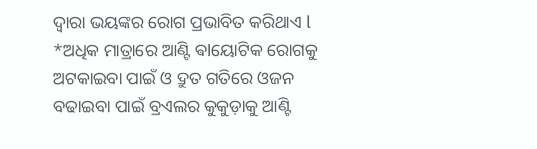ଦ୍ୱାରା ଭୟଙ୍କର ରୋଗ ପ୍ରଭାବିତ କରିଥାଏ l
*ଅଧିକ ମାତ୍ରାରେ ଆଣ୍ଟି ଵlୟୋଟିକ ରୋଗକୁ ଅଟକାଇବା ପାଇଁ ଓ ଦ୍ରୁତ ଗତିରେ ଓଜନ ବଢାଇବା ପାଇଁ ବ୍ରଏଲର କୁକୁଡ଼ାକୁ ଆଣ୍ଟି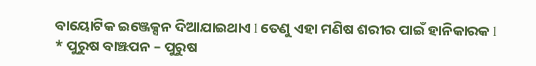ବାୟୋଟିକ ଇଞ୍ଜେକ୍ସନ ଦିଆଯାଇଥାଏ l ତେଣୁ ଏହା ମଣିଷ ଶରୀର ପାଇଁ ହାନିକାରକ l
* ପୁରୁଷ ବାଞ୍ଝପନ – ପୁରୁଷ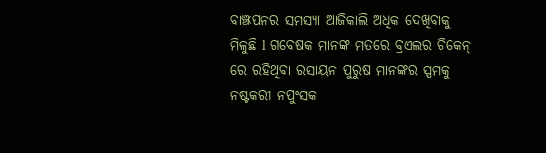ବାଞ୍ଝପନର ସମସ୍ୟା ଆଜିକାଲି ଅଧିକ ଦେଖିବାକୁ ମିଳୁଛି l ଗବେଷକ ମାନଙ୍କ ମତରେ ବ୍ରଏଲର ଚିକେନ୍ ରେ ରହିଥିବା ରସାୟନ ପୁରୁଷ ମାନଙ୍କର ସ୍ପମକୁ ନଷ୍ଟକରୀ ନପୁଂସକ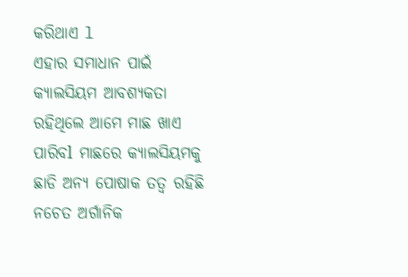କରିଥାଏ l
ଏହାର ସମାଧାନ ପାଇଁ କ୍ୟାଲସିୟମ ଆବଶ୍ୟକତା ରହିଥିଲେ ଆମେ ମାଛ ଖାଏ ପାରିବl ମାଛରେ କ୍ୟାଲସିୟମକୁ ଛାଡି ଅନ୍ୟ ପୋଷାକ ତତ୍ୱ ରହିଛି ନଚେତ ଅର୍ଗାନିକ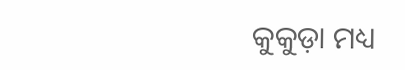କୁକୁଡ଼ା ମଧ୍ୟ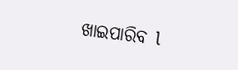ଖାଇପାରିବ l